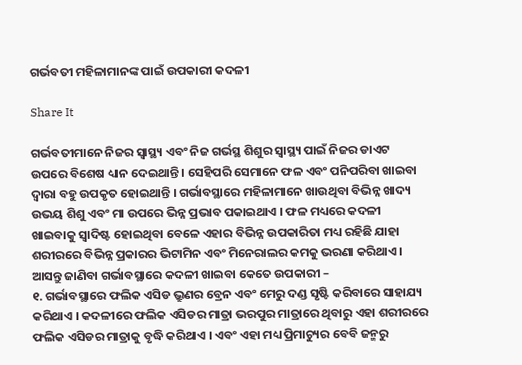ଗର୍ଭବତୀ ମହିଳାମାନଙ୍କ ପାଇଁ ଉପକାରୀ କଦଳୀ

Share It

ଗର୍ଭବତୀମାନେ ନିଜର ସ୍ୱାସ୍ଥ୍ୟ ଏବଂ ନିଜ ଗର୍ଭସ୍ଥ ଶିଶୁର ସ୍ୱାସ୍ଥ୍ୟ ପାଇଁ ନିଜର ଡାଏଟ ଉପରେ ବିଶେଷ ଧ୍ୟାନ ଦେଇଥାନ୍ତି । ସେହିପରି ସେମାନେ ଫଳ ଏବଂ ପନିପରିବା ଖାଇବା ଦ୍ୱାରା ବହୁ ଉପକୃତ ହୋଇଥାନ୍ତି । ଗର୍ଭାବସ୍ଥାରେ ମହିଳାମାନେ ଖାଉଥିବା ବିଭିନ୍ନ ଖାଦ୍ୟ ଉଭୟ ଶିଶୁ ଏବଂ ମା ଉପରେ ଭିନ୍ନ ପ୍ରଭାବ ପକାଇଥାଏ । ଫଳ ମଧ୍ୟରେ କଦଳୀ ଖାଇବାକୁ ସ୍ୱାଦିଷ୍ଟ ହୋଇଥିବା ବେଳେ ଏହାର ବିଭିନ୍ନ ଉପକାରିତା ମଧ୍ୟ ରହିଛି ଯାହା ଶରୀରରେ ବିଭିନ୍ନ ପ୍ରକାରର ଭିଟାମିନ ଏବଂ ମିନେରାଲର କମକୁ ଭରଣା କରିଥାଏ । ଆସନ୍ତୁ ଜାଣିବା ଗର୍ଭାବସ୍ଥାରେ କଦଳୀ ଖାଇବା କେତେ ଉପକାରୀ –
୧. ଗର୍ଭାବସ୍ଥାରେ ଫଲିକ ଏସିଡ ଭ୍ରୁଣର ବ୍ରେନ ଏବଂ ମେରୁ ଦଣ୍ଡ ସୃଷ୍ଟି କରିବାରେ ସାହାଯ୍ୟ କରିଥାଏ । କଦଳୀରେ ଫଲିକ ଏସିଡର ମାତ୍ରା ଭରପୁର ମାତ୍ରାରେ ଥିବାରୁ ଏହା ଶରୀରରେ ଫଲିକ ଏସିଡର ମାତ୍ରାକୁ ବୃଦ୍ଧି କରିଥାଏ । ଏବଂ ଏହା ମଧ୍ୟ ପ୍ରିମାଚ୍ୟୁର ବେବି ଜନ୍ମରୁ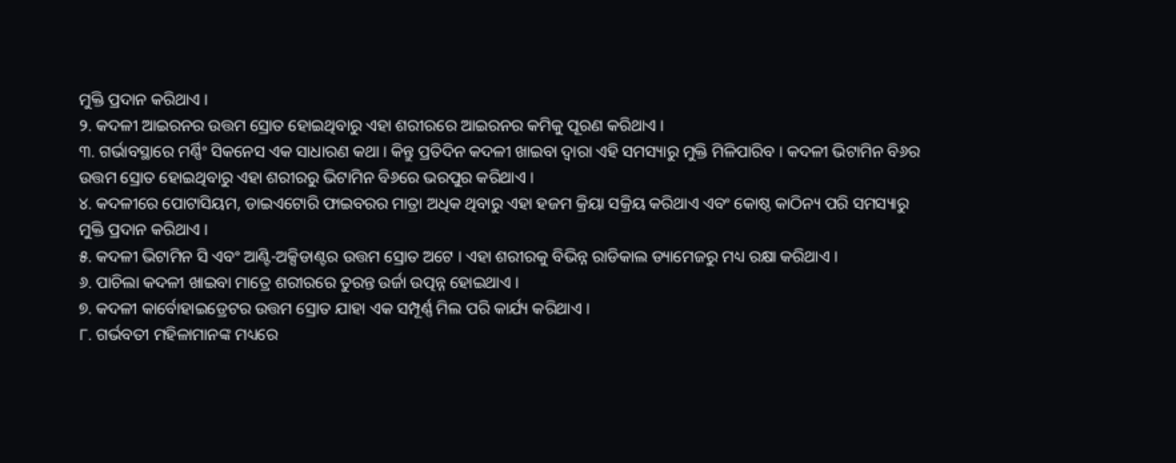ମୁକ୍ତି ପ୍ରଦାନ କରିଥାଏ ।
୨. କଦଳୀ ଆଇରନର ଉତ୍ତମ ସ୍ରୋତ ହୋଇଥିବାରୁ ଏହା ଶରୀରରେ ଆଇରନର କମିକୁ ପୂରଣ କରିଥାଏ ।
୩. ଗର୍ଭାବସ୍ଥାରେ ମର୍ଣ୍ଣିଂ ସିକନେସ ଏକ ସାଧାରଣ କଥା । କିନ୍ତୁ ପ୍ରତିଦିନ କଦଳୀ ଖାଇବା ଦ୍ୱାରା ଏହି ସମସ୍ୟାରୁ ମୁକ୍ତି ମିଳିପାରିବ । କଦଳୀ ଭିଟାମିନ ବି୬ର ଉତ୍ତମ ସ୍ରୋତ ହୋଇଥିବାରୁ ଏହା ଶରୀରରୁ ଭିଟାମିନ ବି୬ରେ ଭରପୁର କରିଥାଏ ।
୪. କଦଳୀରେ ପୋଟାସିୟମ, ଡାଇଏଟୋରି ଫାଇବରର ମାତ୍ରା ଅଧିକ ଥିବାରୁ ଏହା ହଜମ କ୍ରିୟା ସକ୍ରିୟ କରିଥାଏ ଏବଂ କୋଷ୍ଠ କାଠିନ୍ୟ ପରି ସମସ୍ୟାରୁ ମୁକ୍ତି ପ୍ରଦାନ କରିଥାଏ ।
୫. କଦଳୀ ଭିଟାମିନ ସି ଏବଂ ଆଣ୍ଟି-ଅକ୍ସିଡାଣ୍ଟର ଉତ୍ତମ ସ୍ରୋତ ଅଟେ । ଏହା ଶରୀରକୁ ବିଭିନ୍ନ ରାଡିକାଲ ଡ୍ୟାମେଜରୁ ମଧ୍ୟ ରକ୍ଷା କରିଥାଏ ।
୬. ପାଚିଲା କଦଳୀ ଖାଇବା ମାତ୍ରେ ଶରୀରରେ ତୁରନ୍ତ ଉର୍ଜା ଉତ୍ପନ୍ନ ହୋଇଥାଏ ।
୭. କଦଳୀ କାର୍ବୋହାଇଡ୍ରେଟର ଉତ୍ତମ ସ୍ରୋତ ଯାହା ଏକ ସମ୍ପୂର୍ଣ୍ଣ ମିଲ ପରି କାର୍ଯ୍ୟ କରିଥାଏ ।
୮. ଗର୍ଭବତୀ ମହିଳାମାନଙ୍କ ମଧ୍ୟରେ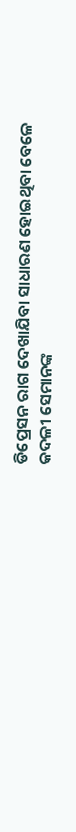ଡିପ୍ରେସନ ରାଗ ଦେଖାଯିବା ସାଧାରଣ ହୋଇଥିବା ବେଳେ କଦଳୀ ସେମାନଙ୍କ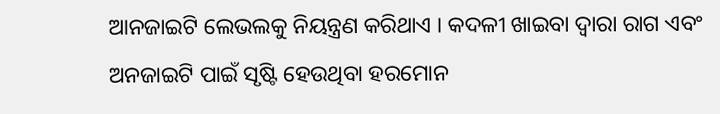ଆନଜାଇଟି ଲେଭଲକୁ ନିୟନ୍ତ୍ରଣ କରିଥାଏ । କଦଳୀ ଖାଇବା ଦ୍ୱାରା ରାଗ ଏବଂ ଅନଜାଇଟି ପାଇଁ ସୃଷ୍ଟି ହେଉଥିବା ହରମୋନ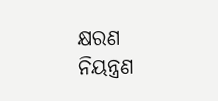କ୍ଷରଣ ନିୟନ୍ତ୍ରଣ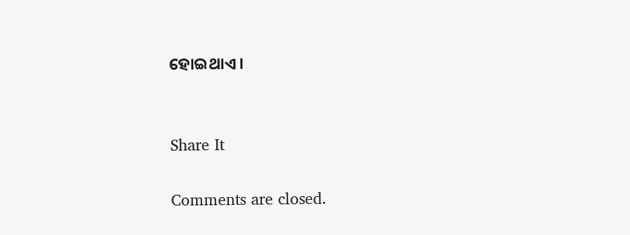ହୋଇଥାଏ ।


Share It

Comments are closed.